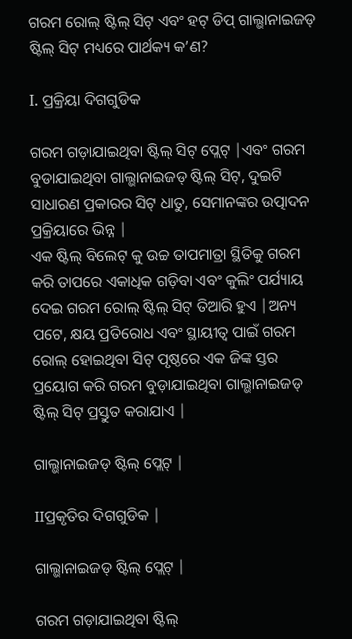ଗରମ ରୋଲ୍ ଷ୍ଟିଲ୍ ସିଟ୍ ଏବଂ ହଟ୍ ଡିପ୍ ଗାଲ୍ଭାନାଇଜଡ୍ ଷ୍ଟିଲ୍ ସିଟ୍ ମଧ୍ୟରେ ପାର୍ଥକ୍ୟ କ’ଣ?

I. ପ୍ରକ୍ରିୟା ଦିଗଗୁଡିକ

ଗରମ ଗଡ଼ାଯାଇଥିବା ଷ୍ଟିଲ୍ ସିଟ୍ ପ୍ଲେଟ୍ |ଏବଂ ଗରମ ବୁଡାଯାଇଥିବା ଗାଲ୍ଭାନାଇଜଡ୍ ଷ୍ଟିଲ୍ ସିଟ୍, ଦୁଇଟି ସାଧାରଣ ପ୍ରକାରର ସିଟ୍ ଧାତୁ, ସେମାନଙ୍କର ଉତ୍ପାଦନ ପ୍ରକ୍ରିୟାରେ ଭିନ୍ନ |
ଏକ ଷ୍ଟିଲ୍ ବିଲେଟ୍ କୁ ଉଚ୍ଚ ତାପମାତ୍ରା ସ୍ଥିତିକୁ ଗରମ କରି ତାପରେ ଏକାଧିକ ଗଡ଼ିବା ଏବଂ କୁଲିଂ ପର୍ଯ୍ୟାୟ ଦେଇ ଗରମ ରୋଲ୍ ଷ୍ଟିଲ୍ ସିଟ୍ ତିଆରି ହୁଏ |ଅନ୍ୟ ପଟେ, କ୍ଷୟ ପ୍ରତିରୋଧ ଏବଂ ସ୍ଥାୟୀତ୍ୱ ପାଇଁ ଗରମ ରୋଲ୍ ହୋଇଥିବା ସିଟ୍ ପୃଷ୍ଠରେ ଏକ ଜିଙ୍କ ସ୍ତର ପ୍ରୟୋଗ କରି ଗରମ ବୁଡ଼ାଯାଇଥିବା ଗାଲ୍ଭାନାଇଜଡ୍ ଷ୍ଟିଲ୍ ସିଟ୍ ପ୍ରସ୍ତୁତ କରାଯାଏ |

ଗାଲ୍ଭାନାଇଜଡ୍ ଷ୍ଟିଲ୍ ପ୍ଲେଟ୍ |

IIପ୍ରକୃତିର ଦିଗଗୁଡିକ |

ଗାଲ୍ଭାନାଇଜଡ୍ ଷ୍ଟିଲ୍ ପ୍ଲେଟ୍ |

ଗରମ ଗଡ଼ାଯାଇଥିବା ଷ୍ଟିଲ୍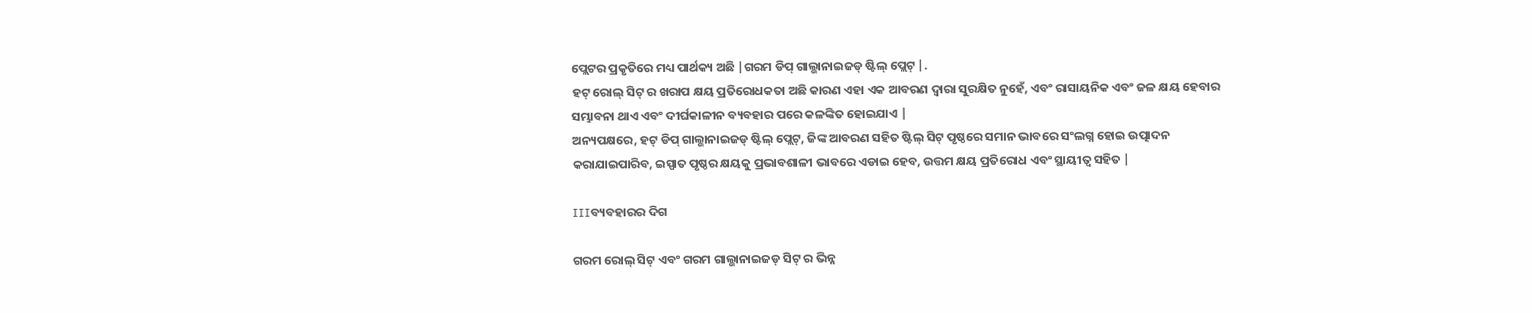ପ୍ଲେଟର ପ୍ରକୃତିରେ ମଧ୍ୟ ପାର୍ଥକ୍ୟ ଅଛି |ଗରମ ଡିପ୍ ଗାଲ୍ଭାନାଇଜଡ୍ ଷ୍ଟିଲ୍ ପ୍ଲେଟ୍ |.
ହଟ୍ ରୋଲ୍ ସିଟ୍ ର ଖରାପ କ୍ଷୟ ପ୍ରତିରୋଧକତା ଅଛି କାରଣ ଏହା ଏକ ଆବରଣ ଦ୍ୱାରା ସୁରକ୍ଷିତ ନୁହେଁ, ଏବଂ ରାସାୟନିକ ଏବଂ ଜଳ କ୍ଷୟ ହେବାର ସମ୍ଭାବନା ଥାଏ ଏବଂ ଦୀର୍ଘକାଳୀନ ବ୍ୟବହାର ପରେ କଳଙ୍କିତ ହୋଇଯାଏ |
ଅନ୍ୟପକ୍ଷରେ, ହଟ୍ ଡିପ୍ ଗାଲ୍ଭାନାଇଜଡ୍ ଷ୍ଟିଲ୍ ପ୍ଲେଟ୍, ଜିଙ୍କ ଆବରଣ ସହିତ ଷ୍ଟିଲ୍ ସିଟ୍ ପୃଷ୍ଠରେ ସମାନ ଭାବରେ ସଂଲଗ୍ନ ହୋଇ ଉତ୍ପାଦନ କରାଯାଇପାରିବ, ଇସ୍ପାତ ପୃଷ୍ଠର କ୍ଷୟକୁ ପ୍ରଭାବଶାଳୀ ଭାବରେ ଏଡାଇ ହେବ, ଉତ୍ତମ କ୍ଷୟ ପ୍ରତିରୋଧ ଏବଂ ସ୍ଥାୟୀତ୍ୱ ସହିତ |

IIIବ୍ୟବହାରର ଦିଗ

ଗରମ ରୋଲ୍ ସିଟ୍ ଏବଂ ଗରମ ଗାଲ୍ଭାନାଇଜଡ୍ ସିଟ୍ ର ଭିନ୍ନ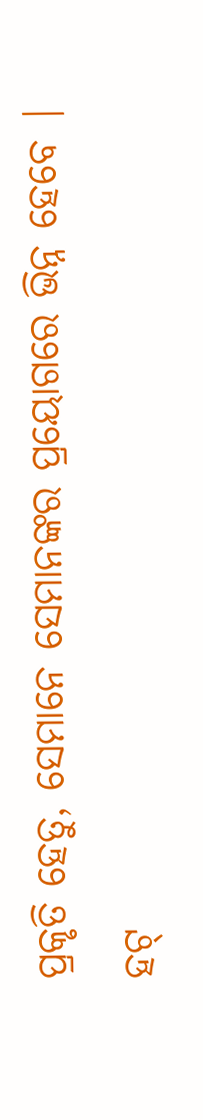ପ୍ରକୃତି ହେତୁ, ସେମାନେ ସେମାନଙ୍କର ପ୍ରୟୋଗରେ ଭିନ୍ନ ହେବେ |
ହଟ୍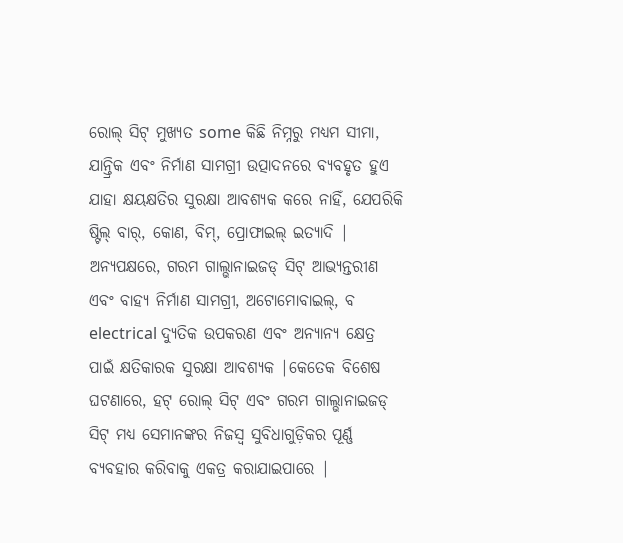ରୋଲ୍ ସିଟ୍ ମୁଖ୍ୟତ some କିଛି ନିମ୍ନରୁ ମଧ୍ୟମ ସୀମା, ଯାନ୍ତ୍ରିକ ଏବଂ ନିର୍ମାଣ ସାମଗ୍ରୀ ଉତ୍ପାଦନରେ ବ୍ୟବହୃତ ହୁଏ ଯାହା କ୍ଷୟକ୍ଷତିର ସୁରକ୍ଷା ଆବଶ୍ୟକ କରେ ନାହିଁ, ଯେପରିକି ଷ୍ଟିଲ୍ ବାର୍, କୋଣ, ବିମ୍, ପ୍ରୋଫାଇଲ୍ ଇତ୍ୟାଦି |
ଅନ୍ୟପକ୍ଷରେ, ଗରମ ଗାଲ୍ଭାନାଇଜଡ୍ ସିଟ୍ ଆଭ୍ୟନ୍ତରୀଣ ଏବଂ ବାହ୍ୟ ନିର୍ମାଣ ସାମଗ୍ରୀ, ଅଟୋମୋବାଇଲ୍, ବ electrical ଦ୍ୟୁତିକ ଉପକରଣ ଏବଂ ଅନ୍ୟାନ୍ୟ କ୍ଷେତ୍ର ପାଇଁ କ୍ଷତିକାରକ ସୁରକ୍ଷା ଆବଶ୍ୟକ |କେତେକ ବିଶେଷ ଘଟଣାରେ, ହଟ୍ ରୋଲ୍ ସିଟ୍ ଏବଂ ଗରମ ଗାଲ୍ଭାନାଇଜଡ୍ ସିଟ୍ ମଧ୍ୟ ସେମାନଙ୍କର ନିଜସ୍ୱ ସୁବିଧାଗୁଡ଼ିକର ପୂର୍ଣ୍ଣ ବ୍ୟବହାର କରିବାକୁ ଏକତ୍ର କରାଯାଇପାରେ |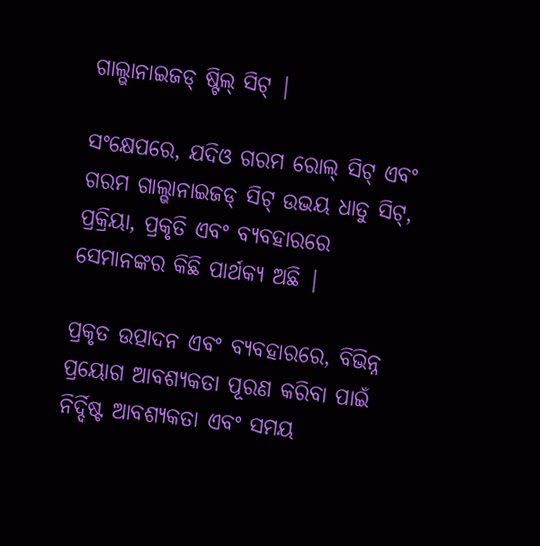ଗାଲ୍ଭାନାଇଜଡ୍ ଷ୍ଟିଲ୍ ସିଟ୍ |

ସଂକ୍ଷେପରେ, ଯଦିଓ ଗରମ ରୋଲ୍ ସିଟ୍ ଏବଂ ଗରମ ଗାଲ୍ଭାନାଇଜଡ୍ ସିଟ୍ ଉଭୟ ଧାତୁ ସିଟ୍, ପ୍ରକ୍ରିୟା, ପ୍ରକୃତି ଏବଂ ବ୍ୟବହାରରେ ସେମାନଙ୍କର କିଛି ପାର୍ଥକ୍ୟ ଅଛି |

ପ୍ରକୃତ ଉତ୍ପାଦନ ଏବଂ ବ୍ୟବହାରରେ, ବିଭିନ୍ନ ପ୍ରୟୋଗ ଆବଶ୍ୟକତା ପୂରଣ କରିବା ପାଇଁ ନିର୍ଦ୍ଦିଷ୍ଟ ଆବଶ୍ୟକତା ଏବଂ ସମୟ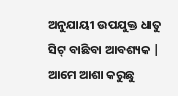ଅନୁଯାୟୀ ଉପଯୁକ୍ତ ଧାତୁ ସିଟ୍ ବାଛିବା ଆବଶ୍ୟକ |
ଆମେ ଆଶା କରୁଛୁ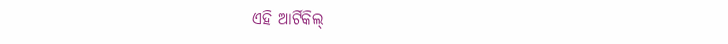ଏହି ଆର୍ଟିକିଲ୍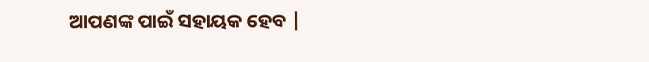ଆପଣଙ୍କ ପାଇଁ ସହାୟକ ହେବ |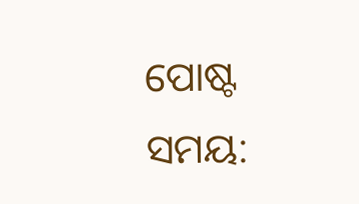ପୋଷ୍ଟ ସମୟ: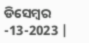ଡିସେମ୍ବର -13-2023 |